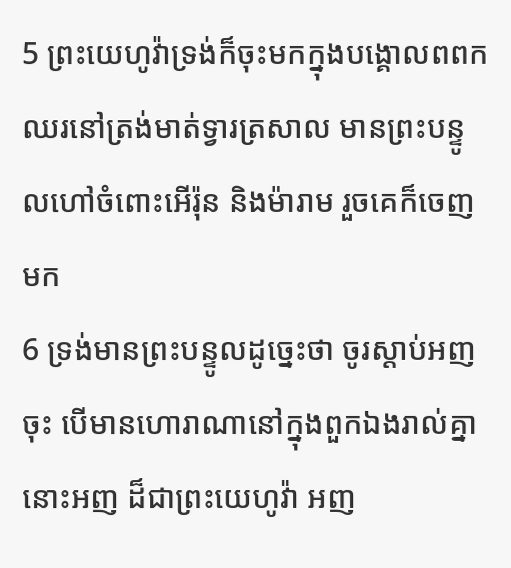5 ព្រះយេហូវ៉ាទ្រង់ក៏ចុះមកក្នុងបង្គោលពពក ឈរនៅត្រង់មាត់ទ្វារត្រសាល មានព្រះបន្ទូលហៅចំពោះអើរ៉ុន និងម៉ារាម រួចគេក៏ចេញមក
6 ទ្រង់មានព្រះបន្ទូលដូច្នេះថា ចូរស្តាប់អញចុះ បើមានហោរាណានៅក្នុងពួកឯងរាល់គ្នា នោះអញ ដ៏ជាព្រះយេហូវ៉ា អញ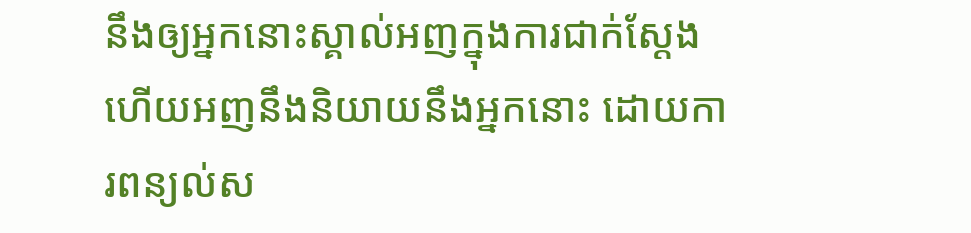នឹងឲ្យអ្នកនោះស្គាល់អញក្នុងការជាក់ស្តែង ហើយអញនឹងនិយាយនឹងអ្នកនោះ ដោយការពន្យល់ស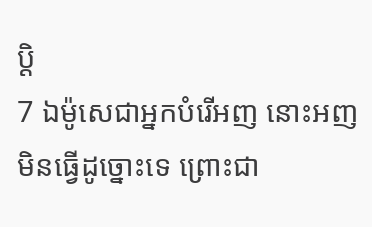ប្តិ
7 ឯម៉ូសេជាអ្នកបំរើអញ នោះអញមិនធ្វើដូច្នោះទេ ព្រោះជា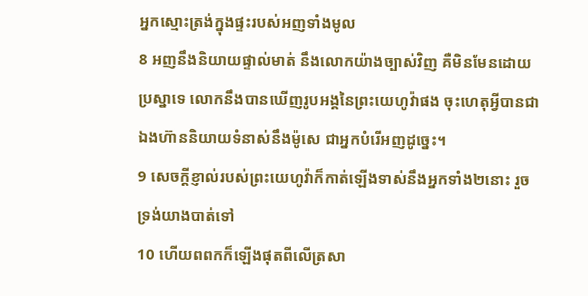អ្នកស្មោះត្រង់ក្នុងផ្ទះរបស់អញទាំងមូល
8 អញនឹងនិយាយផ្ទាល់មាត់ នឹងលោកយ៉ាងច្បាស់វិញ គឺមិនមែនដោយប្រស្នាទេ លោកនឹងបានឃើញរូបអង្គនៃព្រះយេហូវ៉ាផង ចុះហេតុអ្វីបានជាឯងហ៊ាននិយាយទំនាស់នឹងម៉ូសេ ជាអ្នកបំរើអញដូច្នេះ។
9 សេចក្ដីខ្ញាល់របស់ព្រះយេហូវ៉ាក៏កាត់ឡើងទាស់នឹងអ្នកទាំង២នោះ រួចទ្រង់យាងបាត់ទៅ
10 ហើយពពកក៏ឡើងផុតពីលើត្រសា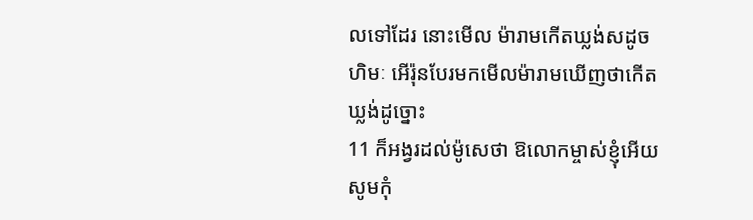លទៅដែរ នោះមើល ម៉ារាមកើតឃ្លង់សដូចហិមៈ អើរ៉ុនបែរមកមើលម៉ារាមឃើញថាកើតឃ្លង់ដូច្នោះ
11 ក៏អង្វរដល់ម៉ូសេថា ឱលោកម្ចាស់ខ្ញុំអើយ សូមកុំ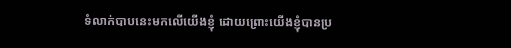ទំលាក់បាបនេះមកលើយើងខ្ញុំ ដោយព្រោះយើងខ្ញុំបានប្រ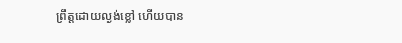ព្រឹត្តដោយល្ងង់ខ្លៅ ហើយបាន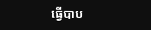ធ្វើបាប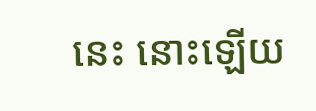នេះ នោះឡើយ